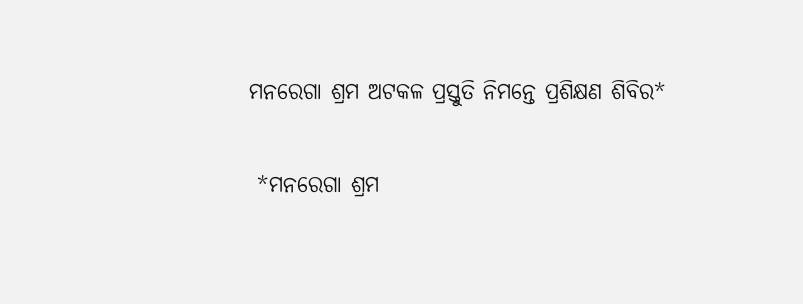ମନରେଗା ଶ୍ରମ ଅଟକଳ ପ୍ରସ୍ତୁତି ନିମନ୍ତେ ପ୍ରଶିକ୍ଷଣ ଶିବିର*

 *ମନରେଗା ଶ୍ରମ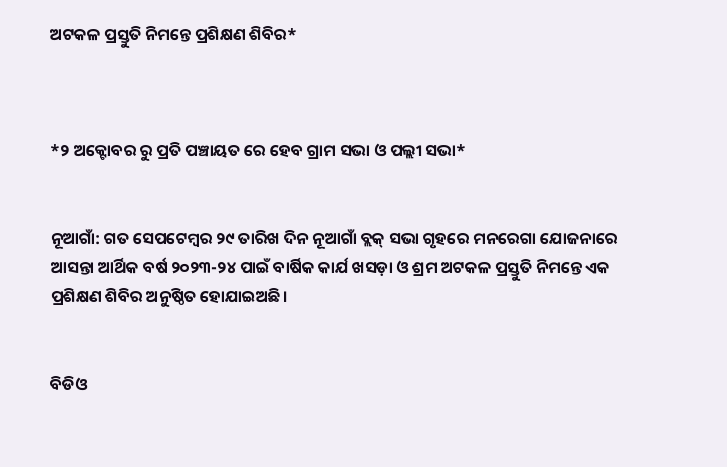ଅଟକଳ ପ୍ରସ୍ତୁତି ନିମନ୍ତେ ପ୍ରଶିକ୍ଷଣ ଶିବିର*



*୨ ଅକ୍ଟୋବର ରୁ ପ୍ରତି ପଞ୍ଚାୟତ ରେ ହେବ ଗ୍ରାମ ସଭା ଓ ପଲ୍ଲୀ ସଭା*


ନୂଆଗାଁ: ଗତ ସେପଟେମ୍ବର ୨୯ ତାରିଖ ଦିନ ନୂଆଗାଁ ବ୍ଲକ୍ ସଭା ଗୃହରେ ମନରେଗା ଯୋଜନାରେ ଆସନ୍ତା ଆର୍ଥିକ ବର୍ଷ ୨୦୨୩-୨୪ ପାଇଁ ବାର୍ଷିକ କାର୍ଯ ଖସଡ଼ା ଓ ଶ୍ରମ ଅଟକଳ ପ୍ରସ୍ତୁତି ନିମନ୍ତେ ଏକ ପ୍ରଶିକ୍ଷଣ ଶିବିର ଅନୁଷ୍ଠିତ ହୋଯାଇଅଛି।


ବିଡିଓ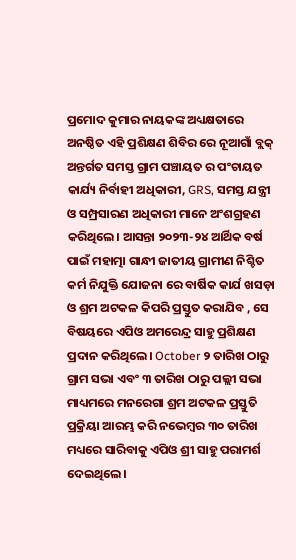ପ୍ରମୋଦ କୁମାର ନାୟକଙ୍କ ଅଧ୍ୟକ୍ଷତାରେ ଅନଷ୍ଠିତ ଏହି ପ୍ରଶିକ୍ଷଣ ଶିବିର ରେ ନୂଆଗାଁ ବ୍ଲକ୍ ଅନ୍ତର୍ଗତ ସମସ୍ତ ଗ୍ରାମ ପଞ୍ଚାୟତ ର ପଂଚାୟତ କାର୍ଯ୍ୟ ନିର୍ବାହୀ ଅଧିକାରୀ, GRS, ସମସ୍ତ ଯନ୍ତ୍ରୀ ଓ ସମ୍ପ୍ରସାରଣ ଅଧିକାରୀ ମାନେ ଅଂଶଗ୍ରହଣ କରିଥିଲେ। ଆସନ୍ତା ୨୦୨୩-୨୪ ଆର୍ଥିକ ବର୍ଷ ପାଇଁ ମହାତ୍ମା ଗାନ୍ଧୀ ଜାତୀୟ ଗ୍ରାମୀଣ ନିଶ୍ଚିତ କର୍ମ ନିଯୁକ୍ତି ଯୋଜନା ରେ ବାର୍ଷିକ କାର୍ଯ ଖସଡ଼ା ଓ ଶ୍ରମ ଅଟକଳ କିପରି ପ୍ରସ୍ତୁତ କରାଯିବ , ସେ ବିଷୟରେ ଏପିଓ ଅମରେନ୍ଦ୍ର ସାହୁ ପ୍ରଶିକ୍ଷଣ ପ୍ରଦାନ କରିଥିଲେ। October ୨ ତାରିଖ ଠାରୁ ଗ୍ରାମ ସଭା ଏବଂ ୩ ତାରିଖ ଠାରୁ ପଲ୍ଲୀ ସଭା ମାଧ୍ୟମରେ ମନରେଗା ଶ୍ରମ ଅଟକଳ ପ୍ରସ୍ତୁତି ପ୍ରକ୍ରିୟା ଆରମ୍ଭ କରି ନଭେମ୍ବର ୩୦ ତାରିଖ ମଧ୍ୟରେ ସାରିବାକୁ ଏପିଓ ଶ୍ରୀ ସାହୁ ପରାମର୍ଶ ଦେଇଥିଲେ।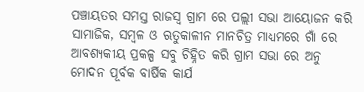ପଞ୍ଚାୟତର ସମସ୍ତ ରାଜସ୍ୱ ଗ୍ରାମ ରେ ପଲ୍ଲୀ ସଭା ଆୟୋଜନ କରି ସାମାଜିକ, ସମ୍ବଳ ଓ ଋତୁକାଳୀନ ମାନଚିତ୍ର ମାଧ୍ୟମରେ ଗାଁ ରେ ଆବଶ୍ୟକୀୟ ପ୍ରକଳ୍ପ ସବୁ ଚିହ୍ନିତ କରି ଗ୍ରାମ ସଭା ରେ ଅନୁ ମୋଦନ ପୂର୍ବକ ବାର୍ଷିକ କାର୍ଯ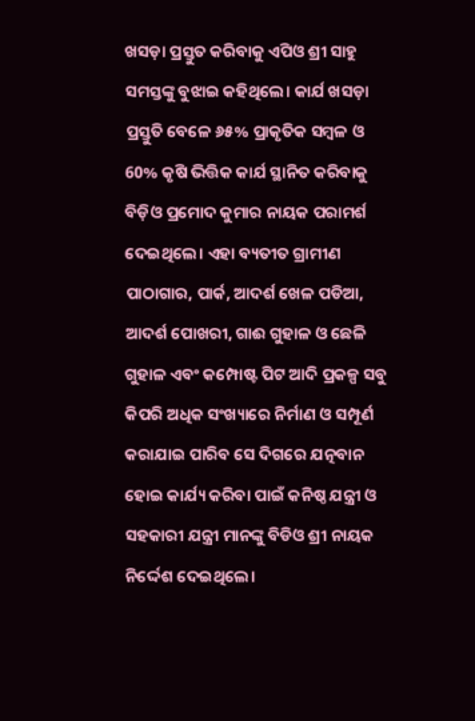ଖସଡ଼ା ପ୍ରସ୍ତୁତ କରିବାକୁ ଏପିଓ ଶ୍ରୀ ସାହୁ ସମସ୍ତଙ୍କୁ ବୁଝାଇ କହିଥିଲେ। କାର୍ଯ ଖସଡ଼ା ପ୍ରସ୍ତୁତି ବେଳେ ୬୫% ପ୍ରାକୃତିକ ସମ୍ବଳ ଓ 60% କୃଷି ଭିତ୍ତିକ କାର୍ଯ ସ୍ଥାନିତ କରିବାକୁ ବିଡ଼ିଓ ପ୍ରମୋଦ କୁମାର ନାୟକ ପରାମର୍ଶ ଦେଇଥିଲେ। ଏହା ବ୍ୟତୀତ ଗ୍ରାମୀଣ ପାଠାଗାର, ପାର୍କ, ଆଦର୍ଶ ଖେଳ ପଡିଆ, ଆଦର୍ଶ ପୋଖରୀ, ଗାଈ ଗୁହାଳ ଓ ଛେଳି ଗୁହାଳ ଏବଂ କମ୍ପୋଷ୍ଟ ପିଟ ଆଦି ପ୍ରକଳ୍ପ ସବୁ କିପରି ଅଧିକ ସଂଖ୍ୟାରେ ନିର୍ମାଣ ଓ ସମ୍ପୂର୍ଣ କରାଯାଇ ପାରିବ ସେ ଦିଗରେ ଯତ୍ନବାନ ହୋଇ କାର୍ଯ୍ୟ କରିବା ପାଇଁ କନିଷ୍ଠ ଯନ୍ତ୍ରୀ ଓ ସହକାରୀ ଯନ୍ତ୍ରୀ ମାନଙ୍କୁ ବିଡିଓ ଶ୍ରୀ ନାୟକ ନିର୍ଦ୍ଦେଶ ଦେଇଥିଲେ।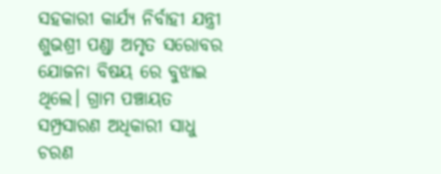ସହକାରୀ କାର୍ଯ୍ୟ ନିର୍ବାହୀ ଯନ୍ତ୍ରୀ ଶୁଭଶ୍ରୀ ପଣ୍ଡା ଅମୃତ ସରୋବର ଯୋଜନା ବିଷୟ ରେ ବୁଝାଇ ଥିଲେ। ଗ୍ରାମ ପଞ୍ଚାୟତ ସମ୍ପ୍ରସାରଣ ଅଧିକାରୀ ସାଧୁ ଚରଣ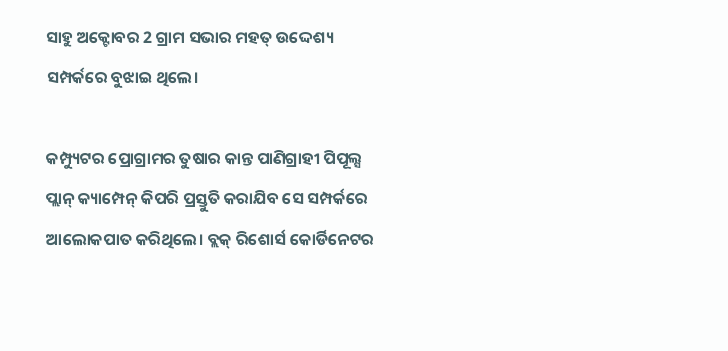ସାହୁ ଅକ୍ଟୋବର 2 ଗ୍ରାମ ସଭାର ମହତ୍ ଉଦ୍ଦେଶ୍ୟ ସମ୍ପର୍କରେ ବୁଝାଇ ଥିଲେ।

କମ୍ପ୍ୟୁଟର ପ୍ରୋଗ୍ରାମର ତୁଷାର କାନ୍ତ ପାଣିଗ୍ରାହୀ ପିପୂଲ୍ସ ପ୍ଲାନ୍ କ୍ୟାମ୍ପେନ୍ କିପରି ପ୍ରସ୍ତୁତି କରାଯିବ ସେ ସମ୍ପର୍କରେ ଆଲୋକପାତ କରିଥିଲେ। ବ୍ଲକ୍ ରିଶୋର୍ସ କୋର୍ଡିନେଟର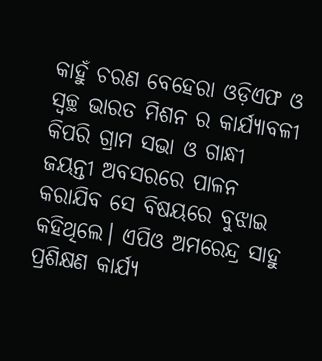କାହୁଁ ଚରଣ ବେହେରା ଓଡ଼ିଏଫ ଓ ସ୍ୱଚ୍ଛ ଭାରତ ମିଶନ ର କାର୍ଯ୍ୟାବଳୀ କିପରି ଗ୍ରାମ ସଭା ଓ ଗାନ୍ଧୀ ଜୟନ୍ତୀ ଅବସରରେ ପାଳନ କରାଯିବ ସେ ବିଷୟରେ ବୁଝାଇ କହିଥିଲେ। ଏପିଓ ଅମରେନ୍ଦ୍ର ସାହୁ ପ୍ରଶିକ୍ଷଣ କାର୍ଯ୍ୟ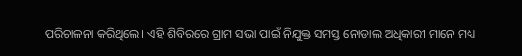ପରିଚାଳନା କରିଥିଲେ। ଏହି ଶିବିରରେ ଗ୍ରାମ ସଭା ପାଇଁ ନିଯୁକ୍ତ ସମସ୍ତ ନୋଡାଲ ଅଧିକାରୀ ମାନେ ମଧ୍ୟ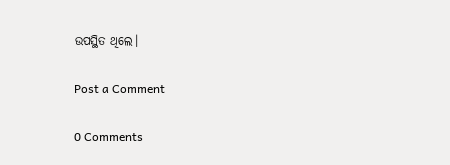ଉପସ୍ଥିତ ଥିଲେ।

Post a Comment

0 Comments